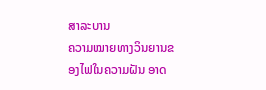ສາລະບານ
ຄວາມໝາຍທາງວິນຍານຂອງໄຟໃນຄວາມຝັນ ອາດ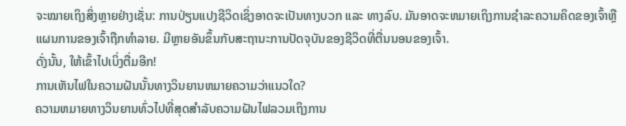ຈະໝາຍເຖິງສິ່ງຫຼາຍຢ່າງເຊັ່ນ: ການປ່ຽນແປງຊີວິດເຊິ່ງອາດຈະເປັນທາງບວກ ແລະ ທາງລົບ. ມັນອາດຈະຫມາຍເຖິງການຊໍາລະຄວາມຄິດຂອງເຈົ້າຫຼືແຜນການຂອງເຈົ້າຖືກທໍາລາຍ. ມີຫຼາຍອັນຂຶ້ນກັບສະຖານະການປັດຈຸບັນຂອງຊີວິດທີ່ຕື່ນນອນຂອງເຈົ້າ.
ດັ່ງນັ້ນ, ໃຫ້ເຂົ້າໄປເບິ່ງຕື່ມອີກ!
ການເຫັນໄຟໃນຄວາມຝັນນັ້ນທາງວິນຍານຫມາຍຄວາມວ່າແນວໃດ?
ຄວາມຫມາຍທາງວິນຍານທົ່ວໄປທີ່ສຸດສໍາລັບຄວາມຝັນໄຟລວມເຖິງການ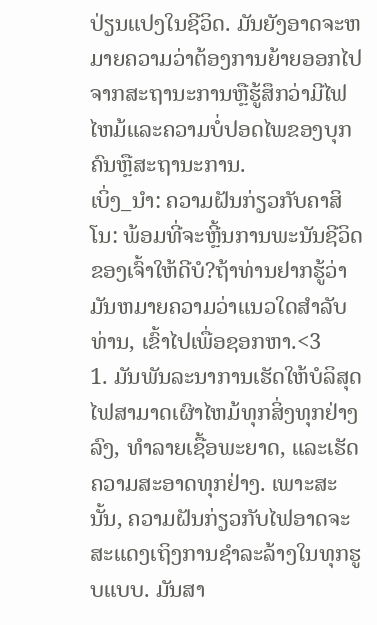ປ່ຽນແປງໃນຊີວິດ. ມັນຍັງອາດຈະຫມາຍຄວາມວ່າຕ້ອງການຍ້າຍອອກໄປຈາກສະຖານະການຫຼືຮູ້ສຶກວ່າມີໄຟໄຫມ້ແລະຄວາມບໍ່ປອດໄພຂອງບຸກຄົນຫຼືສະຖານະການ.
ເບິ່ງ_ນຳ: ຄວາມຝັນກ່ຽວກັບຄາສິໂນ: ພ້ອມທີ່ຈະຫຼີ້ນການພະນັນຊີວິດຂອງເຈົ້າໃຫ້ດີບໍ?ຖ້າທ່ານຢາກຮູ້ວ່າມັນຫມາຍຄວາມວ່າແນວໃດສໍາລັບທ່ານ, ເຂົ້າໄປເພື່ອຊອກຫາ.<3
1. ມັນພັນລະນາການເຮັດໃຫ້ບໍລິສຸດ
ໄຟສາມາດເຜົາໄຫມ້ທຸກສິ່ງທຸກຢ່າງລົງ, ທໍາລາຍເຊື້ອພະຍາດ, ແລະເຮັດຄວາມສະອາດທຸກຢ່າງ. ເພາະສະນັ້ນ, ຄວາມຝັນກ່ຽວກັບໄຟອາດຈະສະແດງເຖິງການຊໍາລະລ້າງໃນທຸກຮູບແບບ. ມັນສາ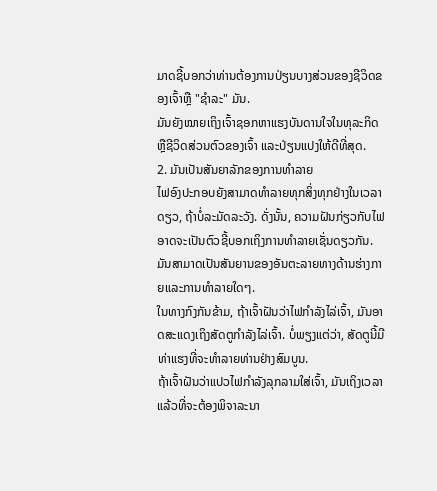ມາດຊີ້ບອກວ່າທ່ານຕ້ອງການປ່ຽນບາງສ່ວນຂອງຊີວິດຂອງເຈົ້າຫຼື "ຊໍາລະ" ມັນ.
ມັນຍັງໝາຍເຖິງເຈົ້າຊອກຫາແຮງບັນດານໃຈໃນທຸລະກິດ ຫຼືຊີວິດສ່ວນຕົວຂອງເຈົ້າ ແລະປ່ຽນແປງໃຫ້ດີທີ່ສຸດ.
2. ມັນເປັນສັນຍາລັກຂອງການທໍາລາຍ
ໄຟອົງປະກອບຍັງສາມາດທໍາລາຍທຸກສິ່ງທຸກຢ່າງໃນເວລາດຽວ, ຖ້າບໍ່ລະມັດລະວັງ. ດັ່ງນັ້ນ, ຄວາມຝັນກ່ຽວກັບໄຟອາດຈະເປັນຕົວຊີ້ບອກເຖິງການທໍາລາຍເຊັ່ນດຽວກັນ. ມັນສາມາດເປັນສັນຍານຂອງອັນຕະລາຍທາງດ້ານຮ່າງກາຍແລະການທໍາລາຍໃດໆ.
ໃນທາງກົງກັນຂ້າມ, ຖ້າເຈົ້າຝັນວ່າໄຟກຳລັງໄລ່ເຈົ້າ, ມັນອາດສະແດງເຖິງສັດຕູກຳລັງໄລ່ເຈົ້າ. ບໍ່ພຽງແຕ່ວ່າ, ສັດຕູນີ້ມີທ່າແຮງທີ່ຈະທໍາລາຍທ່ານຢ່າງສົມບູນ.
ຖ້າເຈົ້າຝັນວ່າແປວໄຟກຳລັງລຸກລາມໃສ່ເຈົ້າ, ມັນເຖິງເວລາແລ້ວທີ່ຈະຕ້ອງພິຈາລະນາ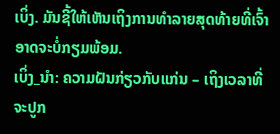ເບິ່ງ. ມັນຊີ້ໃຫ້ເຫັນເຖິງການທໍາລາຍສຸດທ້າຍທີ່ເຈົ້າອາດຈະບໍ່ກຽມພ້ອມ.
ເບິ່ງ_ນຳ: ຄວາມຝັນກ່ຽວກັບແກ່ນ – ເຖິງເວລາທີ່ຈະປູກ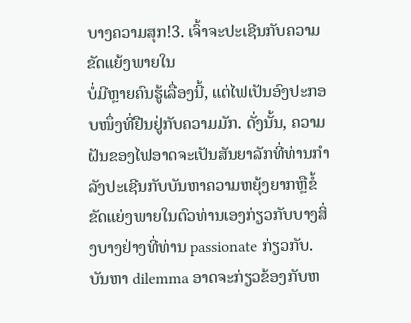ບາງຄວາມສຸກ!3. ເຈົ້າຈະປະເຊີນກັບຄວາມຂັດແຍ້ງພາຍໃນ
ບໍ່ມີຫຼາຍຄົນຮູ້ເລື່ອງນີ້, ແຕ່ໄຟເປັນອົງປະກອບໜຶ່ງທີ່ຢືນຢູ່ກັບຄວາມມັກ. ດັ່ງນັ້ນ, ຄວາມຝັນຂອງໄຟອາດຈະເປັນສັນຍາລັກທີ່ທ່ານກໍາລັງປະເຊີນກັບບັນຫາຄວາມຫຍຸ້ງຍາກຫຼືຂໍ້ຂັດແຍ່ງພາຍໃນຕົວທ່ານເອງກ່ຽວກັບບາງສິ່ງບາງຢ່າງທີ່ທ່ານ passionate ກ່ຽວກັບ.
ບັນຫາ dilemma ອາດຈະກ່ຽວຂ້ອງກັບຫ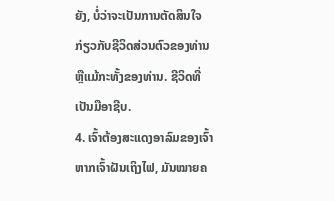ຍັງ, ບໍ່ວ່າຈະເປັນການຕັດສິນໃຈກ່ຽວກັບຊີວິດສ່ວນຕົວຂອງທ່ານຫຼືແມ້ກະທັ້ງຂອງທ່ານ. ຊີວິດທີ່ເປັນມືອາຊີບ.
4. ເຈົ້າຕ້ອງສະແດງອາລົມຂອງເຈົ້າ
ຫາກເຈົ້າຝັນເຖິງໄຟ, ມັນໝາຍຄ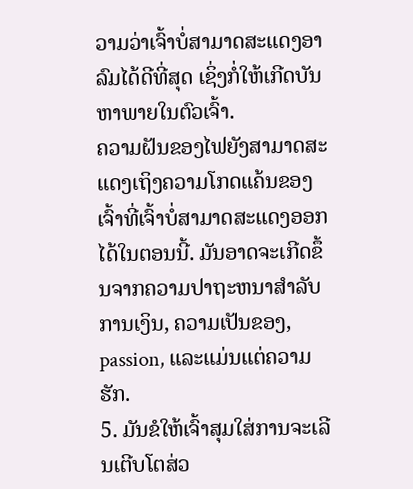ວາມວ່າເຈົ້າບໍ່ສາມາດສະແດງອາລົມໄດ້ດີທີ່ສຸດ ເຊິ່ງກໍ່ໃຫ້ເກີດບັນຫາພາຍໃນຕົວເຈົ້າ.
ຄວາມຝັນຂອງໄຟຍັງສາມາດສະແດງເຖິງຄວາມໂກດແຄ້ນຂອງເຈົ້າທີ່ເຈົ້າບໍ່ສາມາດສະແດງອອກໄດ້ໃນຕອນນີ້. ມັນອາດຈະເກີດຂຶ້ນຈາກຄວາມປາຖະຫນາສໍາລັບການເງິນ, ຄວາມເປັນຂອງ, passion, ແລະແມ່ນແຕ່ຄວາມຮັກ.
5. ມັນຂໍໃຫ້ເຈົ້າສຸມໃສ່ການຈະເລີນເຕີບໂຕສ່ວ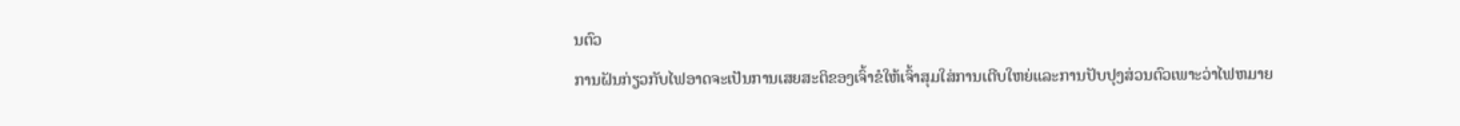ນຕົວ
ການຝັນກ່ຽວກັບໄຟອາດຈະເປັນການເສຍສະຕິຂອງເຈົ້າຂໍໃຫ້ເຈົ້າສຸມໃສ່ການເຕີບໃຫຍ່ແລະການປັບປຸງສ່ວນຕົວເພາະວ່າໄຟຫມາຍ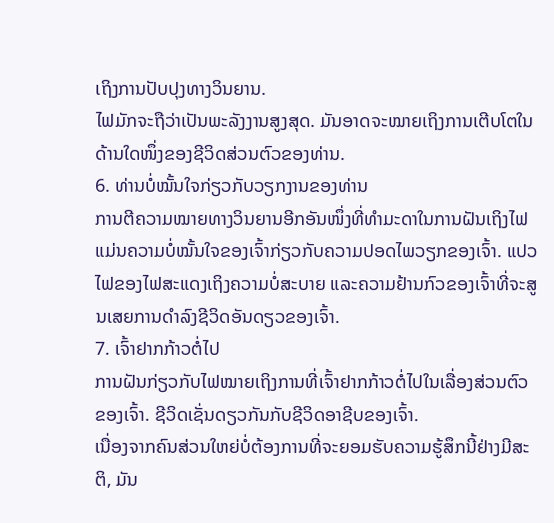ເຖິງການປັບປຸງທາງວິນຍານ.
ໄຟມັກຈະຖືວ່າເປັນພະລັງງານສູງສຸດ. ມັນອາດຈະໝາຍເຖິງການເຕີບໂຕໃນດ້ານໃດໜຶ່ງຂອງຊີວິດສ່ວນຕົວຂອງທ່ານ.
6. ທ່ານບໍ່ໝັ້ນໃຈກ່ຽວກັບວຽກງານຂອງທ່ານ
ການຕີຄວາມໝາຍທາງວິນຍານອີກອັນໜຶ່ງທີ່ທຳມະດາໃນການຝັນເຖິງໄຟແມ່ນຄວາມບໍ່ໝັ້ນໃຈຂອງເຈົ້າກ່ຽວກັບຄວາມປອດໄພວຽກຂອງເຈົ້າ. ແປວໄຟຂອງໄຟສະແດງເຖິງຄວາມບໍ່ສະບາຍ ແລະຄວາມຢ້ານກົວຂອງເຈົ້າທີ່ຈະສູນເສຍການດຳລົງຊີວິດອັນດຽວຂອງເຈົ້າ.
7. ເຈົ້າຢາກກ້າວຕໍ່ໄປ
ການຝັນກ່ຽວກັບໄຟໝາຍເຖິງການທີ່ເຈົ້າຢາກກ້າວຕໍ່ໄປໃນເລື່ອງສ່ວນຕົວຂອງເຈົ້າ. ຊີວິດເຊັ່ນດຽວກັນກັບຊີວິດອາຊີບຂອງເຈົ້າ.
ເນື່ອງຈາກຄົນສ່ວນໃຫຍ່ບໍ່ຕ້ອງການທີ່ຈະຍອມຮັບຄວາມຮູ້ສຶກນີ້ຢ່າງມີສະຕິ, ມັນ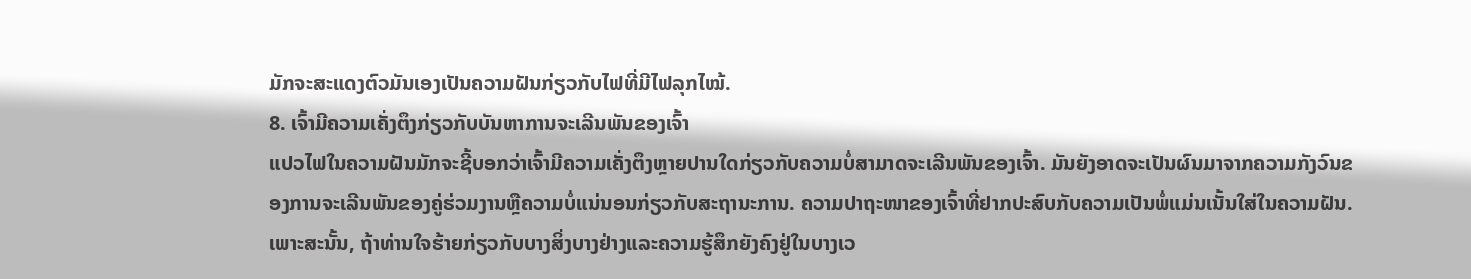ມັກຈະສະແດງຕົວມັນເອງເປັນຄວາມຝັນກ່ຽວກັບໄຟທີ່ມີໄຟລຸກໄໝ້.
8. ເຈົ້າມີຄວາມເຄັ່ງຕຶງກ່ຽວກັບບັນຫາການຈະເລີນພັນຂອງເຈົ້າ
ແປວໄຟໃນຄວາມຝັນມັກຈະຊີ້ບອກວ່າເຈົ້າມີຄວາມເຄັ່ງຕຶງຫຼາຍປານໃດກ່ຽວກັບຄວາມບໍ່ສາມາດຈະເລີນພັນຂອງເຈົ້າ. ມັນຍັງອາດຈະເປັນຜົນມາຈາກຄວາມກັງວົນຂອງການຈະເລີນພັນຂອງຄູ່ຮ່ວມງານຫຼືຄວາມບໍ່ແນ່ນອນກ່ຽວກັບສະຖານະການ. ຄວາມປາຖະໜາຂອງເຈົ້າທີ່ຢາກປະສົບກັບຄວາມເປັນພໍ່ແມ່ນເນັ້ນໃສ່ໃນຄວາມຝັນ. ເພາະສະນັ້ນ, ຖ້າທ່ານໃຈຮ້າຍກ່ຽວກັບບາງສິ່ງບາງຢ່າງແລະຄວາມຮູ້ສຶກຍັງຄົງຢູ່ໃນບາງເວ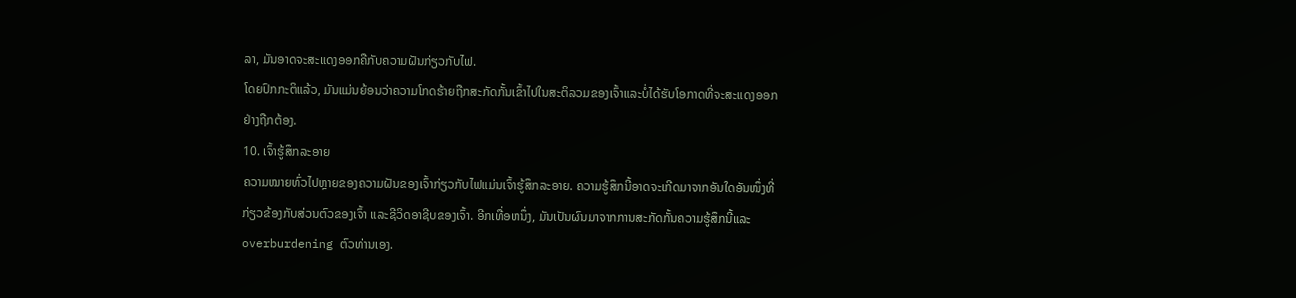ລາ, ມັນອາດຈະສະແດງອອກຄືກັບຄວາມຝັນກ່ຽວກັບໄຟ.
ໂດຍປົກກະຕິແລ້ວ, ມັນແມ່ນຍ້ອນວ່າຄວາມໂກດຮ້າຍຖືກສະກັດກັ້ນເຂົ້າໄປໃນສະຕິລວມຂອງເຈົ້າແລະບໍ່ໄດ້ຮັບໂອກາດທີ່ຈະສະແດງອອກຢ່າງຖືກຕ້ອງ.
10. ເຈົ້າຮູ້ສຶກລະອາຍ
ຄວາມໝາຍທົ່ວໄປຫຼາຍຂອງຄວາມຝັນຂອງເຈົ້າກ່ຽວກັບໄຟແມ່ນເຈົ້າຮູ້ສຶກລະອາຍ. ຄວາມຮູ້ສຶກນີ້ອາດຈະເກີດມາຈາກອັນໃດອັນໜຶ່ງທີ່ກ່ຽວຂ້ອງກັບສ່ວນຕົວຂອງເຈົ້າ ແລະຊີວິດອາຊີບຂອງເຈົ້າ. ອີກເທື່ອຫນຶ່ງ, ມັນເປັນຜົນມາຈາກການສະກັດກັ້ນຄວາມຮູ້ສຶກນີ້ແລະoverburdening ຕົວທ່ານເອງ.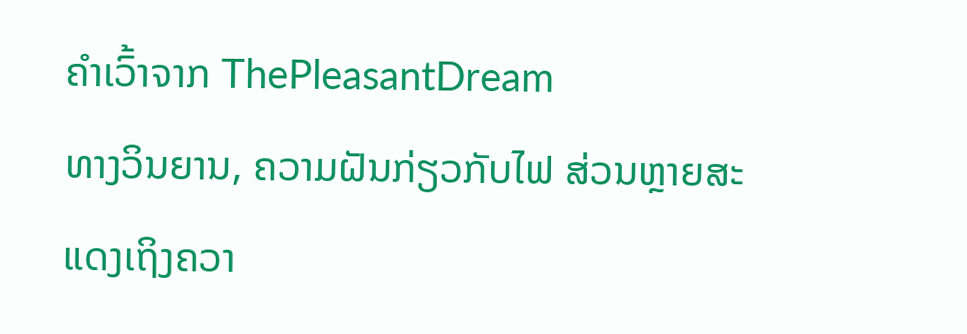ຄຳເວົ້າຈາກ ThePleasantDream
ທາງວິນຍານ, ຄວາມຝັນກ່ຽວກັບໄຟ ສ່ວນຫຼາຍສະແດງເຖິງຄວາ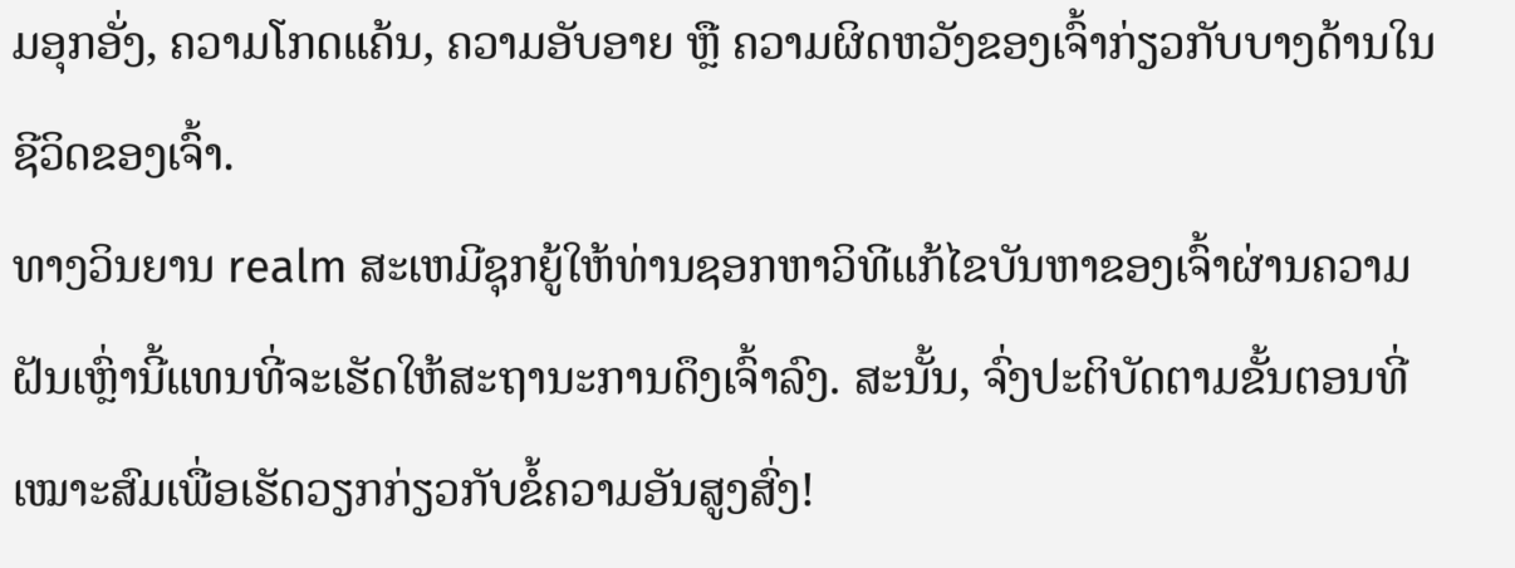ມອຸກອັ່ງ, ຄວາມໂກດແຄ້ນ, ຄວາມອັບອາຍ ຫຼື ຄວາມຜິດຫວັງຂອງເຈົ້າກ່ຽວກັບບາງດ້ານໃນຊີວິດຂອງເຈົ້າ.
ທາງວິນຍານ realm ສະເຫມີຊຸກຍູ້ໃຫ້ທ່ານຊອກຫາວິທີແກ້ໄຂບັນຫາຂອງເຈົ້າຜ່ານຄວາມຝັນເຫຼົ່ານີ້ແທນທີ່ຈະເຮັດໃຫ້ສະຖານະການດຶງເຈົ້າລົງ. ສະນັ້ນ, ຈົ່ງປະຕິບັດຕາມຂັ້ນຕອນທີ່ເໝາະສົມເພື່ອເຮັດວຽກກ່ຽວກັບຂໍ້ຄວາມອັນສູງສົ່ງ!